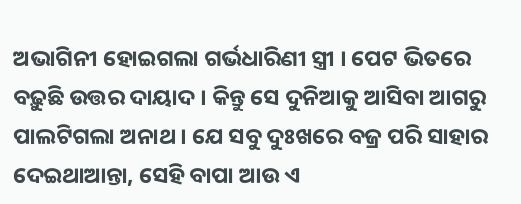ଅଭାଗିନୀ ହୋଇଗଲା ଗର୍ଭଧାରିଣୀ ସ୍ତ୍ରୀ । ପେଟ ଭିତରେ ବଢ଼ୁଛି ଉତ୍ତର ଦାୟାଦ । କିନ୍ତୁ ସେ ଦୁନିଆକୁ ଆସିବା ଆଗରୁ ପାଲଟିଗଲା ଅନାଥ । ଯେ ସବୁ ଦୁଃଖରେ ବଜ୍ର ପରି ସାହାର ଦେଇଥାଆନ୍ତା, ସେହି ବାପା ଆଉ ଏ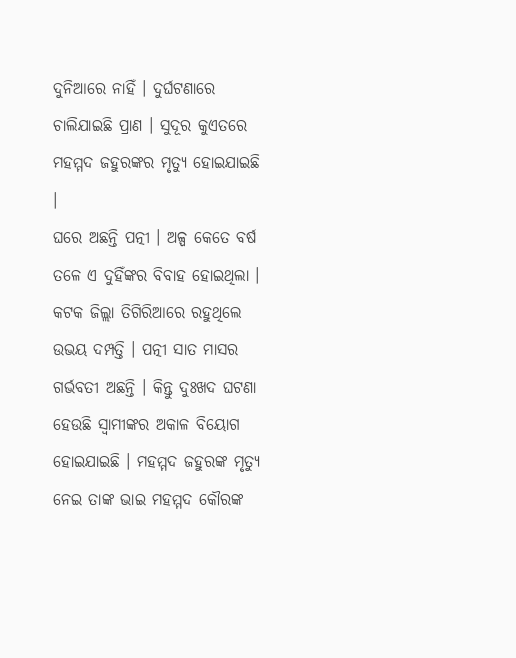ଦୁନିଆରେ ନାହିଁ । ଦୁର୍ଘଟଣାରେ ଚାଲିଯାଇଛି ପ୍ରାଣ । ସୁଦୂର କୁଏତରେ ମହମ୍ମଦ ଜହୁରଙ୍କର ମୃତ୍ୟୁ ହୋଇଯାଇଛି ।
ଘରେ ଅଛନ୍ତି ପତ୍ନୀ । ଅଳ୍ପ କେତେ ବର୍ଷ ତଳେ ଏ ଦୁହିଁଙ୍କର ବିବାହ ହୋଇଥିଲା । କଟକ ଜିଲ୍ଲା ତିଗିରିଆରେ ରହୁଥିଲେ ଉଭୟ ଦମ୍ପତ୍ତି । ପତ୍ନୀ ସାତ ମାସର ଗର୍ଭବତୀ ଅଛନ୍ତି । କିନ୍ତୁ ଦୁଃଖଦ ଘଟଣା ହେଉଛି ସ୍ୱାମୀଙ୍କର ଅକାଳ ବିୟୋଗ ହୋଇଯାଇଛି । ମହମ୍ମଦ ଜହୁରଙ୍କ ମୃତ୍ୟୁ ନେଇ ତାଙ୍କ ଭାଇ ମହମ୍ମଦ କୌରଙ୍କ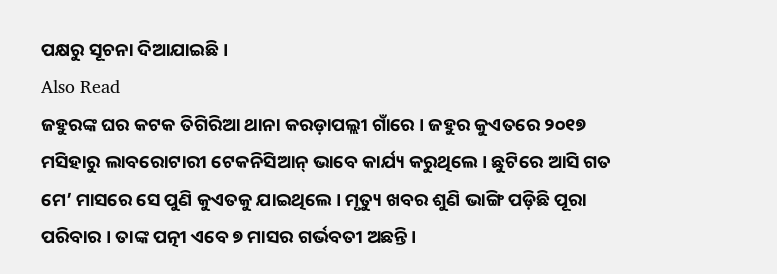ପକ୍ଷରୁ ସୂଚନା ଦିଆଯାଇଛି ।
Also Read
ଜହୁରଙ୍କ ଘର କଟକ ତିଗିରିଆ ଥାନା କରଡ଼ାପଲ୍ଲୀ ଗାଁରେ । ଜହୁର କୁଏତରେ ୨୦୧୭ ମସିହାରୁ ଲାବରୋଟାରୀ ଟେକନିସିଆନ୍ ଭାବେ କାର୍ଯ୍ୟ କରୁଥିଲେ । ଛୁଟିରେ ଆସି ଗତ ମେ’ ମାସରେ ସେ ପୁଣି କୁଏତକୁ ଯାଇଥିଲେ । ମୃତ୍ୟୁ ଖବର ଶୁଣି ଭାଙ୍ଗି ପଡ଼ିଛି ପୂରା ପରିବାର । ତାଙ୍କ ପତ୍ନୀ ଏବେ ୭ ମାସର ଗର୍ଭବତୀ ଅଛନ୍ତି ।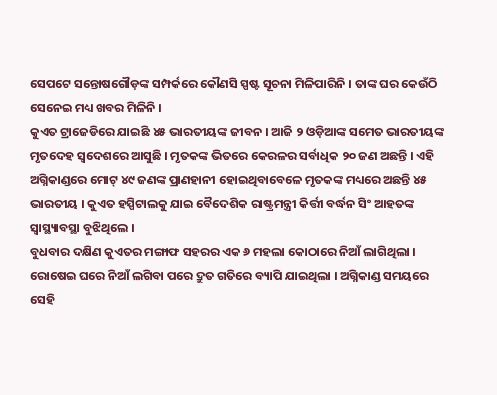ସେପଟେ ସନ୍ତୋଷଗୌଡ଼ଙ୍କ ସମ୍ପର୍କରେ କୌଣସି ସ୍ପଷ୍ଟ ସୂଚନା ମିଳିପାରିନି । ତାଙ୍କ ଘର କେଉଁଠି ସେନେଇ ମଧ୍ୟ ଖବର ମିଳିନି ।
କୁଏତ ଟ୍ରାଜେଡିରେ ଯାଇଛି ୪୫ ଭାରତୀୟଙ୍କ ଜୀବନ । ଆଜି ୨ ଓଡ଼ିଆଙ୍କ ସମେତ ଭାରତୀୟଙ୍କ ମୃତଦେହ ସ୍ୱଦେଶରେ ଆସୁଛି । ମୃତକଙ୍କ ଭିତରେ କେରଳର ସର୍ବାଧିକ ୨୦ ଜଣ ଅଛନ୍ତି । ଏହି ଅଗ୍ନିକାଣ୍ଡରେ ମୋଟ୍ ୪୯ ଜଣଙ୍କ ପ୍ରାଣହାନୀ ହୋଇଥିବାବେଳେ ମୃତକଙ୍କ ମଧ୍ୟରେ ଅଛନ୍ତି ୪୫ ଭାରତୀୟ । କୁଏତ ହସ୍ପିଟାଲକୁ ଯାଇ ବୈଦେଶିକ ରାଷ୍ଟ୍ରମନ୍ତ୍ରୀ କିର୍ତ୍ତୀ ବର୍ଦ୍ଧନ ସିଂ ଆହତଙ୍କ ସ୍ୱାସ୍ଥ୍ୟାବସ୍ଥା ବୁଝିଥିଲେ ।
ବୁଧବାର ଦକ୍ଷିଣ କୁଏତର ମଙ୍ଗାଫ ସହରର ଏକ ୬ ମହଲା କୋଠାରେ ନିଆଁ ଲାଗିଥିଲା । ରୋଷେଇ ଘରେ ନିଆଁ ଲଗିବା ପରେ ଦ୍ରୁତ ଗତିରେ ବ୍ୟାପି ଯାଇଥିଲା । ଅଗ୍ନିକାଣ୍ଡ ସମୟରେ ସେହି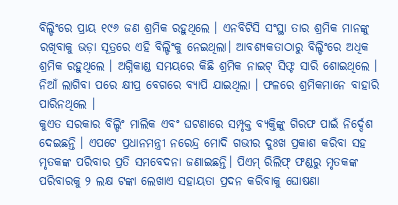ବିଲ୍ଡିଂରେ ପ୍ରାୟ ୧୯୬ ଜଣ ଶ୍ରମିକ ରହୁଥିଲେ । ଏନବିଟିସି ସଂସ୍ଥା ତାର ଶ୍ରମିକ ମାନଙ୍କୁ ରଖିବାକୁ ଭଡ଼ା ସୂତ୍ରରେ ଏହି ବିଲ୍ଡିଂକୁ ନେଇଥିଲା। ଆବଶ୍ୟକତାଠାରୁ ବିଲ୍ଡିଂରେ ଅଧିକ ଶ୍ରମିକ ରହୁଥିଲେ । ଅଗ୍ନିକାଣ୍ଡ ସମୟରେ କିଛି ଶ୍ରମିକ ନାଇଟ୍ ସିଫ୍ଟ ସାରି ଶୋଇଥିଲେ । ନିଆଁ ଲାଗିବା ପରେ କ୍ଷୀପ୍ର ବେଗରେ ବ୍ୟାପି ଯାଇଥିଲା । ଫଳରେ ଶ୍ରମିକମାନେ ବାହାରି ପାରିନଥିଲେ ।
କୁଏତ ସରକାର ବିଲ୍ଡିଂ ମାଲିକ ଏବଂ ଘଟଣାରେ ସମ୍ପୃକ୍ତ ବ୍ୟକ୍ତିଙ୍କୁ ଗିରଫ ପାଇଁ ନିର୍ଦ୍ଦେଶ ଦେଇଛନ୍ତି । ଏପଟେ ପ୍ରଧାନମନ୍ତ୍ରୀ ନରେନ୍ଦ୍ର ମୋଦି ଗଭୀର ଦୁଃଖ ପ୍ରକାଶ କରିବା ସହ ମୃତକଙ୍କ ପରିବାର ପ୍ରତି ସମବେଦନା ଜଣାଇଛନ୍ତି। ପିଏମ୍ ରିଲିଫ୍ ଫଣ୍ଡରୁ ମୃତକଙ୍କ ପରିବାରକୁ ୨ ଲକ୍ଷ ଟଙ୍କା ଲେଖାଏ ସହାୟତା ପ୍ରଦନ କରିବାକୁ ଘୋଷଣା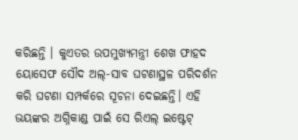କରିଛନ୍ତି । କୁଏତର ଉପମୁଖ୍ୟମନ୍ତ୍ରୀ ଶେଖ ଫାହଦ ୟୋସେଫ ସୌଦ ଅଲ୍-ସାବ ଘଟଣାସ୍ଥଳ ପରିଦର୍ଶନ କରି ଘଟଣା ସମ୍ପର୍କରେ ସୂଚନା ଦେଇଛନ୍ତି। ଏହି ଭୟଙ୍କର ଅଗ୍ନିକାଣ୍ଡ ପାଇଁ ସେ ରିଏଲ୍ ଇଷ୍ଟେଟ୍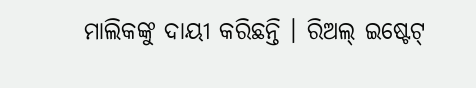ମାଲିକଙ୍କୁ ଦାୟୀ କରିଛନ୍ତି । ରିଅଲ୍ ଇଷ୍ଟେଟ୍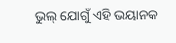ଭୁଲ୍ ଯୋଗୁଁ ଏହି ଭୟାନକ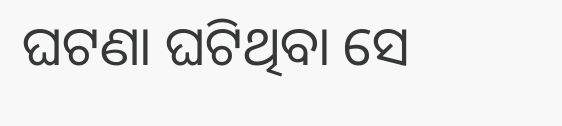ଘଟଣା ଘଟିଥିବା ସେ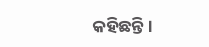କହିଛନ୍ତି ।